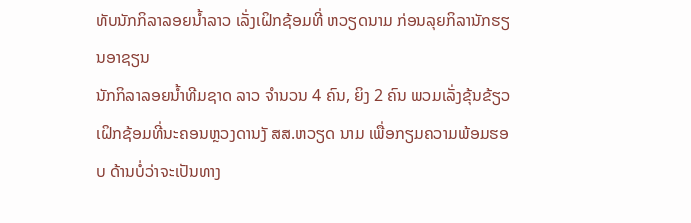ທັບນັກກິລາລອຍນ້ຳລາວ ເລັ່ງເຝິກຊ້ອມທີ່ ຫວຽດນາມ ກ່ອນລຸຍກິລານັກຮຽນອາຊຽນ
ນັກກິລາລອຍນ້ຳທີມຊາດ ລາວ ຈຳນວນ 4 ຄົນ, ຍິງ 2 ຄົນ ພວມເລັ່ງຂຸ້ນຂ້ຽວເຝິກຊ້ອມທີ່ນະຄອນຫຼວງດານງັ ສສ.ຫວຽດ ນາມ ເພື່ອກຽມຄວາມພ້ອມຮອບ ດ້ານບໍ່ວ່າຈະເປັນທາງ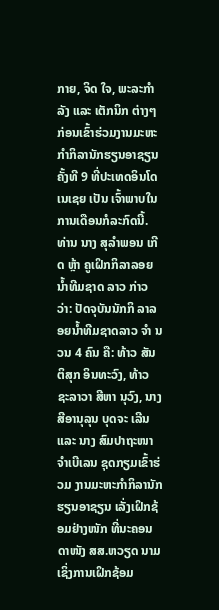ກາຍ, ຈິດ ໃຈ, ພະລະກຳລັງ ແລະ ເຕັກນິກ ຕ່າງໆ ກ່ອນເຂົ້າຮ່ວມງານມະຫະ ກຳກິລານັກຮຽນອາຊຽນ ຄັ້ງທີ 9 ທີ່ປະເທດອິນໂດເນເຊຍ ເປັນ ເຈົ້າພາບໃນການເດືອນກໍລະກົດນີ້.
ທ່ານ ນາງ ສຸລຳພອນ ເກີດ ຫຼ້າ ຄູເຝິກກິລາລອຍນ້ຳທີມຊາດ ລາວ ກ່າວວ່າ: ປັດຈຸບັນນັກກິ ລາລອຍນ້ຳທີມຊາດລາວ ຈຳ ນວນ 4 ຄົນ ຄື: ທ້າວ ສັນຕິສຸກ ອິນທະວົງ, ທ້າວ ຊະລາວາ ສີຫາ ນຸວົງ, ນາງ ສີອານຸລຸນ ບຸດຈະ ເລີນ ແລະ ນາງ ສົມປາຖະໜາ ຈຳເບີເລນ ຊຸດກຽມເຂົ້າຮ່ວມ ງານມະຫະກຳກິລານັກຮຽນອາຊຽນ ເລັ່ງເຝິກຊ້ອມຢ່າງໜັກ ທີ່ນະຄອນດາໜັງ ສສ.ຫວຽດ ນາມ ເຊິ່ງການເຝິກຊ້ອມ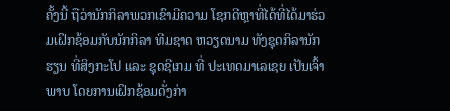ຄັ້ງນີ້ ຖືວ່ານັກກິລາພວກເຂົາມີຄວາມ ໂຊກດີຫຼາທີ່ໄດ້ທີ່ໄດ້ມາຮ່ວມເຝິກຊ້ອມກັບນັກກິລາ ທີມຊາດ ຫວຽດນາມ ທັງຊຸດກິລານັກຮຽນ ທີ່ສິງກະໂປ ແລະ ຊຸດຊີເກມ ທີ່ ປະເທດມາເລເຊຍ ເປັນເຈົ້າພາບ ໂດຍການເຝິກຊ້ອມດັ່ງກ່າ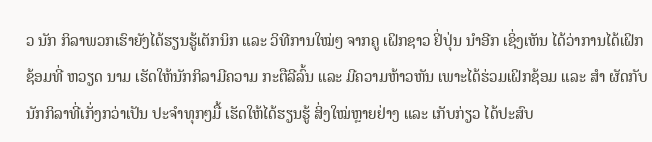ວ ນັກ ກິລາພວກເຮົາຍັງໄດ້ຮຽນຮູ້ເຕັກນິກ ແລະ ວິທີການໃໝ່ໆ ຈາກຄູ ເຝິກຊາວ ຢິ່ປຸ່ນ ນຳອີກ ເຊິ່ງເຫັນ ໄດ້ວ່າການໄດ້ເຝິກຊ້ອມທີ່ ຫວຽດ ນາມ ເຮັດໃຫ້ນັກກິລາມີຄວາມ ກະຕືລີລົ້ນ ແລະ ມີຄວາມຫ້າວຫັນ ເພາະໄດ້ຮ່ວມເຝິກຊ້ອມ ແລະ ສຳ ຜັດກັບນັກກິລາທີ່ເກັ່ງກວ່າເປັນ ປະຈຳທຸກໆມື້ ເຮັດໃຫ້ໄດ້ຮຽນຮູ້ ສິ່ງໃໝ່ຫຼາຍຢ່າງ ແລະ ເກັບກ່ຽວ ໄດ້ປະສົບ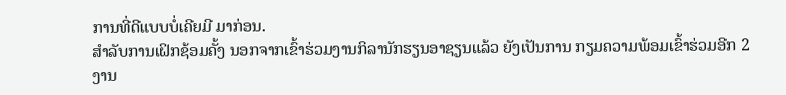ການທີ່ດີແບບບໍ່ເຄີຍມີ ມາກ່ອນ.
ສຳລັບການເຝິກຊ້ອມຄັ້ງ ນອກຈາກເຂົ້າຮ່ວມງານກິລານັກຮຽນອາຊຽນແລ້ວ ຍັງເປັນການ ກຽມຄວາມພ້ອມເຂົ້າຮ່ວມອີກ 2 ງານ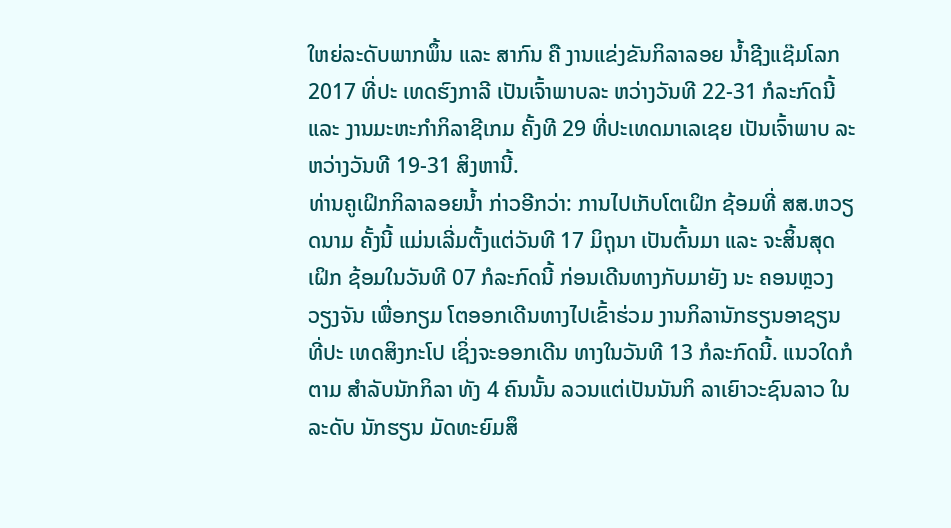ໃຫຍ່ລະດັບພາກພຶ້ນ ແລະ ສາກົນ ຄື ງານແຂ່ງຂັນກິລາລອຍ ນ້ຳຊີງແຊ໊ມໂລກ 2017 ທີ່ປະ ເທດຮົງກາລີ ເປັນເຈົ້າພາບລະ ຫວ່າງວັນທີ 22-31 ກໍລະກົດນີ້ ແລະ ງານມະຫະກຳກິລາຊີເກມ ຄັ້ງທີ 29 ທີ່ປະເທດມາເລເຊຍ ເປັນເຈົ້າພາບ ລະຫວ່າງວັນທີ 19-31 ສິງຫານີ້.
ທ່ານຄູເຝິກກິລາລອຍນ້ຳ ກ່າວອີກວ່າ: ການໄປເກັບໂຕເຝິກ ຊ້ອມທີ່ ສສ.ຫວຽດນາມ ຄັ້ງນີ້ ແມ່ນເລີ່ມຕັ້ງແຕ່ວັນທີ 17 ມິຖຸນາ ເປັນຕົ້ນມາ ແລະ ຈະສິ້ນສຸດເຝິກ ຊ້ອມໃນວັນທີ 07 ກໍລະກົດນີ້ ກ່ອນເດີນທາງກັບມາຍັງ ນະ ຄອນຫຼວງວຽງຈັນ ເພື່ອກຽມ ໂຕອອກເດີນທາງໄປເຂົ້າຮ່ວມ ງານກິລານັກຮຽນອາຊຽນ ທີ່ປະ ເທດສິງກະໂປ ເຊິ່ງຈະອອກເດີນ ທາງໃນວັນທີ 13 ກໍລະກົດນີ້. ແນວໃດກໍຕາມ ສຳລັບນັກກິລາ ທັງ 4 ຄົນນັ້ນ ລວນແຕ່ເປັນນັນກິ ລາເຍົາວະຊົນລາວ ໃນລະດັບ ນັກຮຽນ ມັດທະຍົມສຶ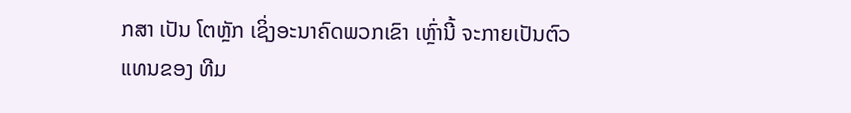ກສາ ເປັນ ໂຕຫຼັກ ເຊິ່ງອະນາຄົດພວກເຂົາ ເຫຼົ່ານີ້ ຈະກາຍເປັນຕົວແທນຂອງ ທີມ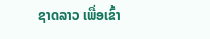ຊາດລາວ ເພື່ອເຂົ້າ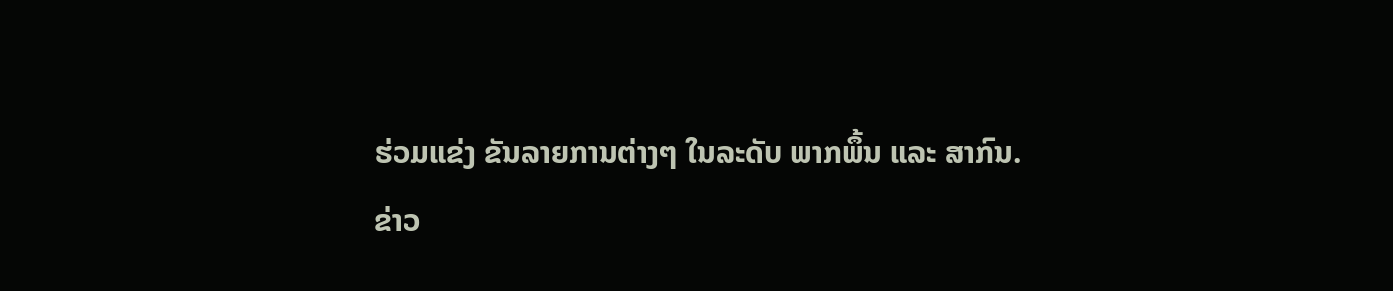ຮ່ວມແຂ່ງ ຂັນລາຍການຕ່າງໆ ໃນລະດັບ ພາກພຶ້ນ ແລະ ສາກົນ.
ຂ່າວ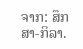ຈາກ: ສຶກສາ-ກິລາ.